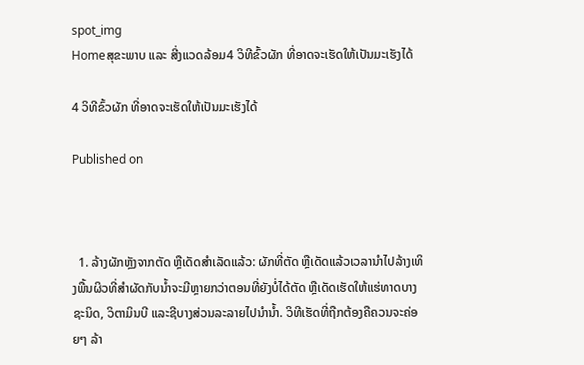spot_img
Homeສຸຂະພາບ ແລະ ສີ່ງແວດລ້ອມ4 ວິທີຂົ້ວຜັກ ທີ່ອາດຈະເຮັດໃຫ້ເປັນມະເຮັງໄດ້

4 ວິທີຂົ້ວຜັກ ທີ່ອາດຈະເຮັດໃຫ້ເປັນມະເຮັງໄດ້

Published on



  1. ລ້າງຜັກຫຼັງຈາກຕັດ ຫຼືເດັດສໍາເລັດແລ້ວ: ຜັກທີ່ຕັດ ຫຼືເດັດແລ້ວເວລານໍາໄປລ້າງເທິງພື້ນຜິວທີ່ສໍາຜັດກັບນໍ້າຈະມີຫຼາຍກວ່າຕອນທີ່ຍັງບໍ່ໄດ້ຕັດ ຫຼືເດັດເຮັດໃຫ້ແຮ່ທາດບາງຊະນິດ, ວິຕາມິນບີ ແລະຊີບາງສ່ວນລະລາຍໄປນໍານໍ້າ. ວິທີເຮັດທີ່ຖືກຕ້ອງຄືຄວນຈະຄ່ອຍໆ ລ້າ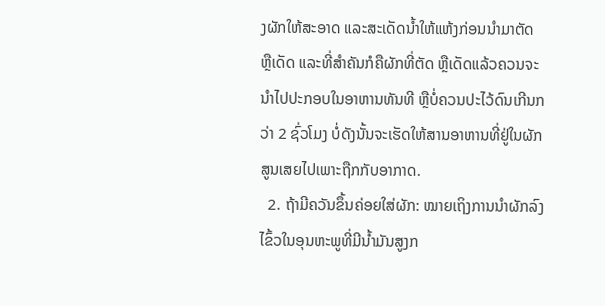ງຜັກໃຫ້ສະອາດ ແລະສະເດັດນໍ້າໃຫ້ແຫ້ງກ່ອນນໍາມາຕັດ ຫຼືເດັດ ແລະທີ່ສໍາຄັນກໍຄືຜັກທີ່ຕັດ ຫຼືເດັດແລ້ວຄວນຈະນໍາໄປປະກອບໃນອາຫານທັນທີ ຫຼືບໍ່ຄວນປະໄວ້ດົນເກີນກວ່າ 2 ຊົ່ວໂມງ ບໍ່ດັງນັ້ນຈະເຮັດໃຫ້ສານອາຫານທີ່ຢູ່ໃນຜັກສູນເສຍໄປເພາະຖືກກັບອາກາດ.
  2. ຖ້າມີຄວັນຂຶ້ນຄ່ອຍໃສ່ຜັກ: ໝາຍເຖິງການນໍາຜັກລົງໄຂົ້ວໃນອຸນຫະພູທີ່ມີນໍ້າມັນສູງກ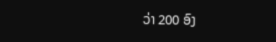ວ່າ 200 ອົງ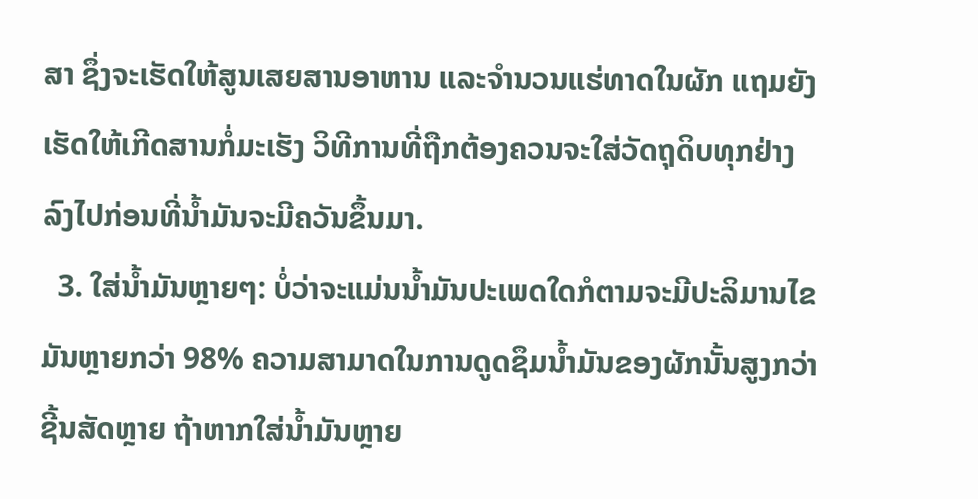ສາ ຊຶ່ງຈະເຮັດໃຫ້ສູນເສຍສານອາຫານ ແລະຈໍານວນແຮ່ທາດໃນຜັກ ແຖມຍັງເຮັດໃຫ້ເກີດສານກໍ່ມະເຮັງ ວິທີການທີ່ຖືກຕ້ອງຄວນຈະໃສ່ວັດຖຸດິບທຸກຢ່າງລົງໄປກ່ອນທີ່ນໍ້າມັນຈະມີຄວັນຂຶ້ນມາ.
  3. ໃສ່ນໍ້າມັນຫຼາຍໆ: ບໍ່ວ່າຈະແມ່ນນໍ້າມັນປະເພດໃດກໍຕາມຈະມີປະລິມານໄຂມັນຫຼາຍກວ່າ 98% ຄວາມສາມາດໃນການດູດຊຶມນໍ້າມັນຂອງຜັກນັ້ນສູງກວ່າຊີ້ນສັດຫຼາຍ ຖ້າຫາກໃສ່ນໍ້າມັນຫຼາຍ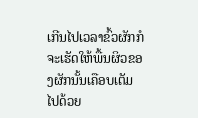ເກີນໄປເວລາຂົ້ວຜັກກໍຈະເຮັດໃຫ້ພື້ນຜິວຂອງຜັກນັ້ນເຄືອບເຕັມໄປດ້ວຍ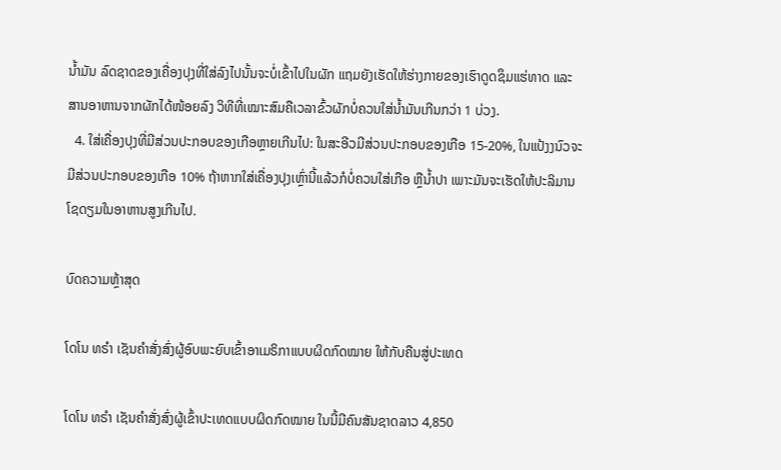ນໍ້າມັນ ລົດຊາດຂອງເຄື່ອງປຸງທີ່ໃສ່ລົງໄປນັ້ນຈະບໍ່ເຂົ້າໄປໃນຜັກ ແຖມຍັງເຮັດໃຫ້ຮ່າງກາຍຂອງເຮົາດູດຊຶມແຮ່ທາດ ແລະສານອາຫານຈາກຜັກໄດ້ໜ້ອຍລົງ ວິທີທີ່ເໝາະສົມຄືເວລາຂົ້ວຜັກບໍ່ຄວນໃສ່ນໍ້າມັນເກີນກວ່າ 1 ບ່ວງ.
  4. ໃສ່ເຄື່ອງປຸງທີ່ມີສ່ວນປະກອບຂອງເກືອຫຼາຍເກີນໄປ: ໃນສະອີວມີສ່ວນປະກອບຂອງເກືອ 15-20%, ໃນແປ້ງງນົວຈະມີສ່ວນປະກອບຂອງເກືອ 10% ຖ້າຫາກໃສ່ເຄື່ອງປຸງເຫຼົ່ານີ້ແລ້ວກໍບໍ່ຄວນໃສ່ເກືອ ຫຼືນໍ້າປາ ເພາະມັນຈະເຮັດໃຫ້ປະລິມານໂຊດຽມໃນອາຫານສູງເກີນໄປ.

ບົດຄວາມຫຼ້າສຸດ

ໂດໂນ ທຣໍາ ເຊັນຄໍາສັ່ງສົ່ງຜູ້ອົບພະຍົບເຂົ້າອາເມຣິກາແບບຜິດກົດໝາຍ ໃຫ້ກັບຄືນສູ່ປະເທດ

ໂດໂນ ທຣໍາ ເຊັນຄໍາສັ່ງສົ່ງຜູ້ເຂົ້າປະເທດແບບຜິດກົດໝາຍ ໃນນີ້ມີຄົນສັນຊາດລາວ 4,850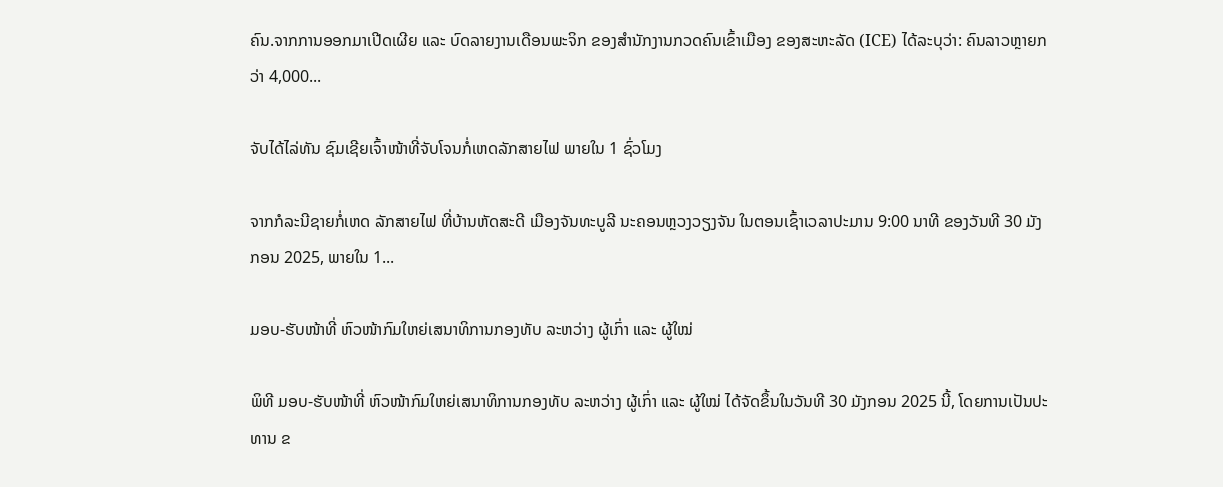ຄົນ.ຈາກການອອກມາເປີດເຜີຍ ແລະ ບົດລາຍງານເດືອນພະຈິກ ຂອງສຳນັກງານກວດຄົນເຂົ້າເມືອງ ຂອງສະຫະລັດ (ICE) ໄດ້ລະບຸວ່າ: ຄົນລາວຫຼາຍກວ່າ 4,000...

ຈັບໄດ້ໄລ່ທັນ ຊົມເຊີຍເຈົ້າໜ້າທີ່ຈັບໂຈນກໍ່ເຫດລັກສາຍໄຟ ພາຍໃນ 1 ຊົ່ວໂມງ

ຈາກກໍລະນີຊາຍກໍ່ເຫດ ລັກສາຍໄຟ ທີ່ບ້ານຫັດສະດີ ເມືອງຈັນທະບູລີ ນະຄອນຫຼວງວຽງຈັນ ໃນຕອນເຊົ້າເວລາປະມານ 9:00 ນາທີ ຂອງວັນທີ 30 ມັງກອນ 2025, ພາຍໃນ 1...

ມອບ-ຮັບໜ້າທີ່ ຫົວໜ້າກົມໃຫຍ່ເສນາທິການກອງທັບ ລະຫວ່າງ ຜູ້ເກົ່າ ແລະ ຜູ້ໃໝ່

ພິທີ ມອບ-ຮັບໜ້າທີ່ ຫົວໜ້າກົມໃຫຍ່ເສນາທິການກອງທັບ ລະຫວ່າງ ຜູ້ເກົ່າ ແລະ ຜູ້ໃໝ່ ໄດ້ຈັດຂຶ້ນໃນວັນທີ 30 ມັງກອນ 2025 ນີ້, ໂດຍການເປັນປະທານ ຂ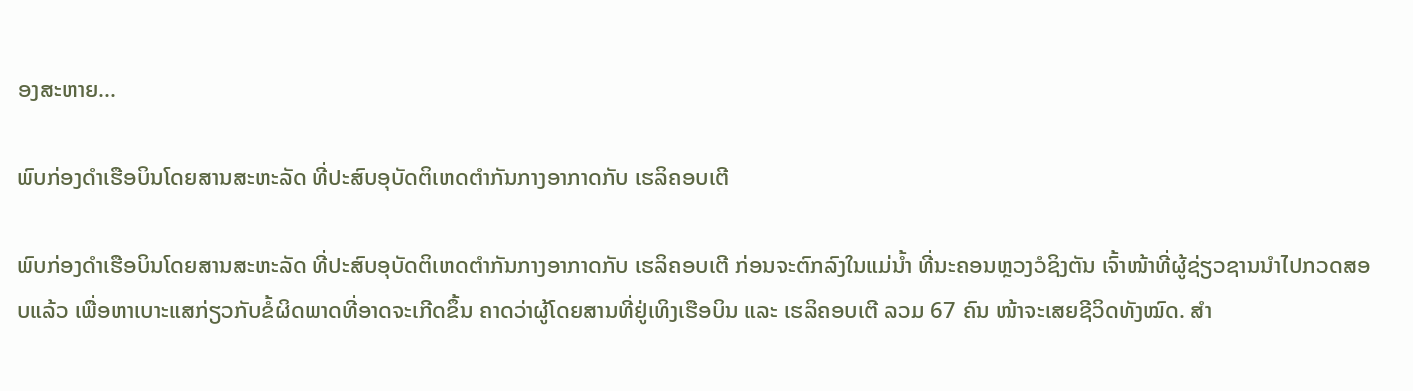ອງສະຫາຍ...

ພົບກ່ອງດຳເຮືອບິນໂດຍສານສະຫະລັດ ທີ່ປະສົບອຸບັດຕິເຫດຕຳກັນກາງອາກາດກັບ ເຮລິຄອບເຕີ

ພົບກ່ອງດຳເຮືອບິນໂດຍສານສະຫະລັດ ທີ່ປະສົບອຸບັດຕິເຫດຕຳກັນກາງອາກາດກັບ ເຮລິຄອບເຕີ ກ່ອນຈະຕົກລົງໃນແມ່ນ້ຳ ທີ່ນະຄອນຫຼວງວໍຊິງຕັນ ເຈົ້າໜ້າທີ່ຜູ້ຊ່ຽວຊານນຳໄປກວດສອບແລ້ວ ເພື່ອຫາເບາະແສກ່ຽວກັບຂໍ້ຜິດພາດທີ່ອາດຈະເກີດຂຶ້ນ ຄາດວ່າຜູ້ໂດຍສານທີ່ຢູ່ເທິງເຮືອບິນ ແລະ ເຮລິຄອບເຕີ ລວມ 67 ຄົນ ໜ້າຈະເສຍຊີວິດທັງໝົດ. ສຳ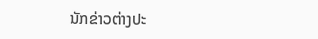ນັກຂ່າວຕ່າງປະ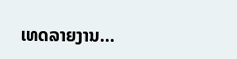ເທດລາຍງານ...